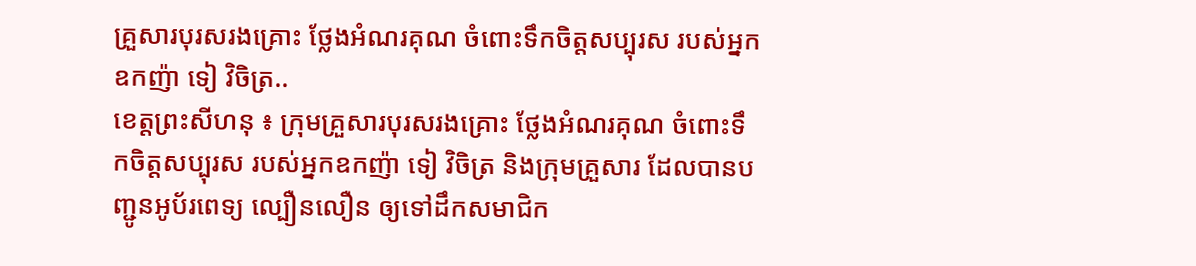គ្រួសារបុរសរងគ្រោះ ថ្លែងអំណរគុណ ចំពោះទឹកចិត្តសប្បុរស របស់អ្នកឧកញ៉ា ទៀ វិចិត្រ..
ខេត្តព្រះសីហនុ ៖ ក្រុមគ្រួសារបុរសរងគ្រោះ ថ្លែងអំណរគុណ ចំពោះទឹកចិត្តសប្បុរស របស់អ្នកឧកញ៉ា ទៀ វិចិត្រ និងក្រុមគ្រួសារ ដែលបានបញ្ជូនអូប័រពេទ្យ ល្បឿនលឿន ឲ្យទៅដឹកសមាជិក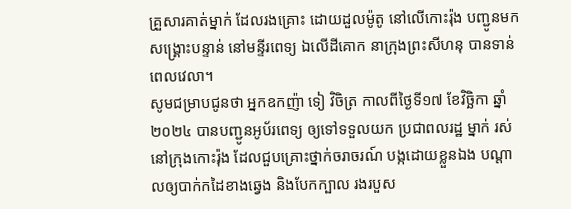គ្រួសារគាត់ម្នាក់ ដែលរងគ្រោះ ដោយដួលម៉ូតូ នៅលើកោះរ៉ុង បញ្ជូនមកសង្គ្រោះបន្ទាន់ នៅមន្ទីរពេទ្យ ឯលើដីគោក នាក្រុងព្រះសីហនុ បានទាន់ពេលវេលា។
សូមជម្រាបជូនថា អ្នកឧកញ៉ា ទៀ វិចិត្រ កាលពីថ្ងៃទី១៧ ខែវិច្ឆិកា ឆ្នាំ២០២៤ បានបញ្ជូនអូប័រពេទ្យ ឲ្យទៅទទួលយក ប្រជាពលរដ្ឋ ម្នាក់ រស់នៅក្រុងកោះរ៉ុង ដែលជួបគ្រោះថ្នាក់ចរាចរណ៍ បង្កដោយខ្លួនឯង បណ្ដាលឲ្យបាក់កដៃខាងឆ្វេង និងបែកក្បាល រងរបួស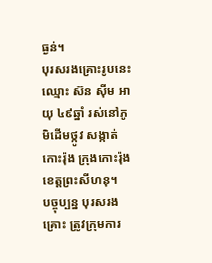ធ្ងន់។
បុរសរងគ្រោះរូបនេះ ឈ្មោះ ស៊ន សុីម អាយុ ៤៩ឆ្នាំ រស់នៅភូមិដើមថ្កូវ សង្កាត់កោះរ៉ុង ក្រុងកោះរ៉ុង ខេត្តព្រះសីហនុ។
បច្ចុប្បន្ន បុរសរងគ្រោះ ត្រូវក្រុមការ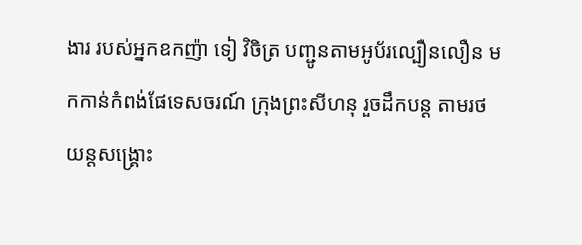ងារ របស់អ្នកឧកញ៉ា ទៀ វិចិត្រ បញ្ជូនតាមអូប័រល្បឿនលឿន មកកាន់កំពង់ផែទេសចរណ៍ ក្រុងព្រះសីហនុ រួចដឹកបន្ត តាមរថយន្តសង្គ្រោះ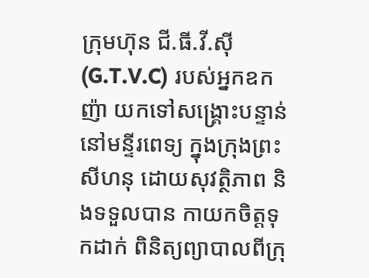ក្រុមហ៊ុន ជី.ធី.វី.ស៊ី (G.T.V.C) របស់អ្នកឧកញ៉ា យកទៅសង្គ្រោះបន្ទាន់ នៅមន្ទីរពេទ្យ ក្នុងក្រុងព្រះសីហនុ ដោយសុវត្ថិភាព និងទទួលបាន កាយកចិត្តទុកដាក់ ពិនិត្យព្យាបាលពីក្រុ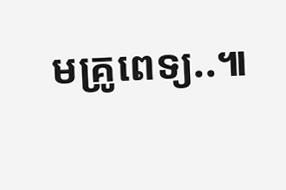មគ្រូពេទ្យ..៕